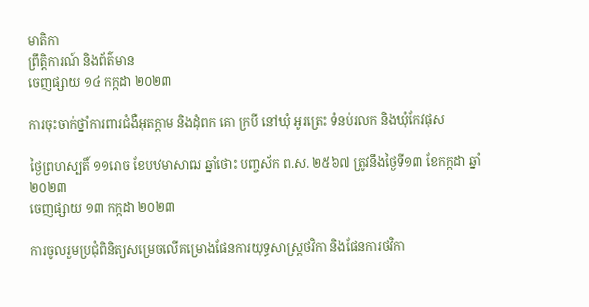មាតិកា
ព្រឹត្តិការណ៍ និងព័ត៌មាន
ចេញផ្សាយ ១៤ កក្កដា ២០២៣

ការចុះចាក់ថ្នាំការពារជំងឺអុតក្តាម និងដុំពក គោ ក្របី នៅឃុំ អូរត្រេះ ទំនប់រលក និងឃុំកែវផុស

ថ្ងៃព្រហស្បតិ៍ ១១រោច ខែបឋមាសាឍ ឆ្នាំថោះ បញ្ចស័ក ព.ស. ២៥៦៧ ត្រូវនឹងថ្ងៃទី១៣ ខែកក្កដា ឆ្នាំ២០២៣
ចេញផ្សាយ ១៣ កក្កដា ២០២៣

ការចូលរួមប្រជុំពិនិត្យសម្រេចលើគម្រោងផែនការយុទ្ធសាស្រ្តថវិកា និងផែនការថវិកា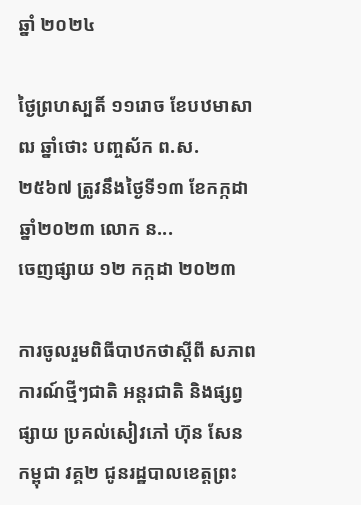ឆ្នាំ ២០២៤

ថ្ងៃព្រហស្បតិ៍ ១១រោច ខែបឋមាសាឍ ឆ្នាំថោះ បញ្ចស័ក ព.ស. ២៥៦៧ ត្រូវនឹងថ្ងៃទី១៣ ខែកក្កដា ឆ្នាំ២០២៣ លោក ន...
ចេញផ្សាយ ១២ កក្កដា ២០២៣

ការចូលរួមពិធីបាឋកថាស្តីពី សភាពការណ៍ថ្មីៗជាតិ អន្តរជាតិ និងផ្សព្វផ្សាយ ប្រគល់សៀវភៅ ហ៊ុន សែន កម្ពុជា វគ្គ២ ជូនរដ្ឋបាលខេត្តព្រះ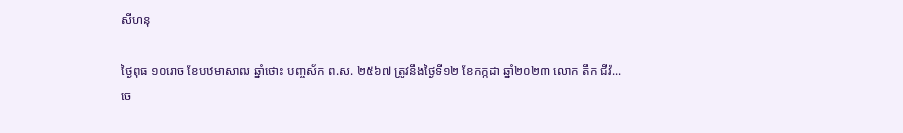សីហនុ

ថ្ងៃពុធ ១០រោច ខែបឋមាសាឍ ឆ្នាំថោះ បញ្ចស័ក ព.ស. ២៥៦៧ ត្រូវនឹងថ្ងៃទី១២ ខែកក្កដា ឆ្នាំ២០២៣ លោក តឹក ជីវ៉...
ចេ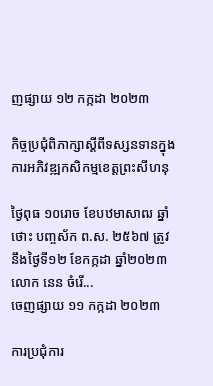ញផ្សាយ ១២ កក្កដា ២០២៣

កិច្ចប្រជុំពិភាក្សាស្តីពីទស្សនទានក្នុងការអភិវឌ្ឍកសិកម្មខេត្តព្រះសីហនុ

ថ្ងៃពុធ ១០រោច ខែបឋមាសាឍ ឆ្នាំថោះ បញ្ចស័ក ព.ស. ២៥៦៧ ត្រូវនឹងថ្ងៃទី១២ ខែកក្កដា ឆ្នាំ២០២៣ លោក នេន ចំរើ...
ចេញផ្សាយ ១១ កក្កដា ២០២៣

ការប្រជុំការ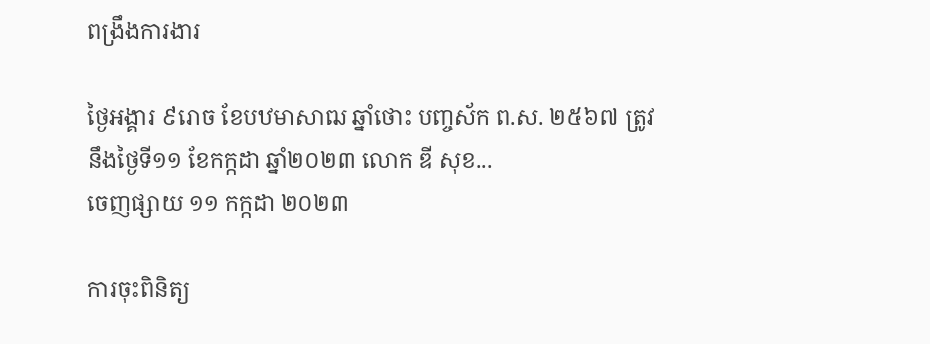ពង្រឹងការងារ

ថ្ងៃអង្គារ ៩រោច ខែបឋមាសាឍ ឆ្នាំថោះ បញ្ចស័ក ព.ស. ២៥៦៧ ត្រូវនឹងថ្ងៃទី១១ ខែកក្កដា ឆ្នាំ២០២៣ លោក ឌី សុខ...
ចេញផ្សាយ ១១ កក្កដា ២០២៣

ការចុះពិនិត្យ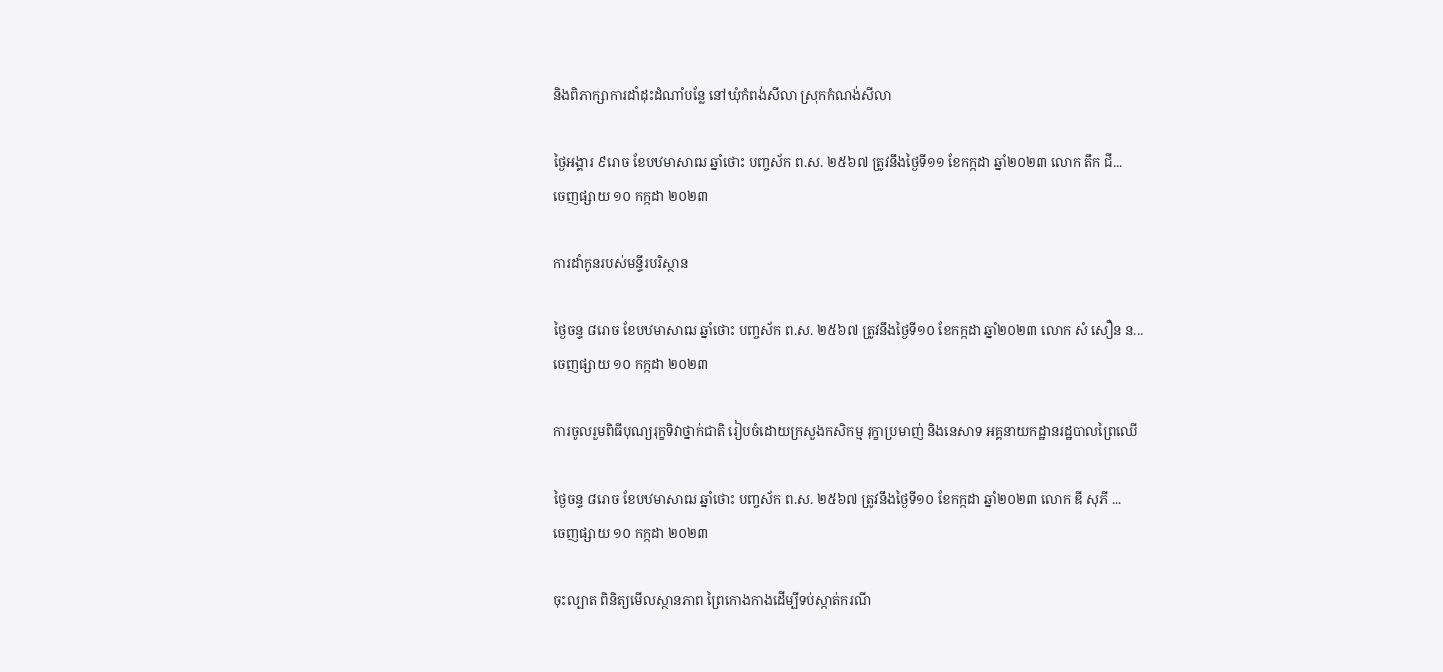និងពិភាក្សាការដាំដុះដំណាំបន្លែ នៅឃុំកំពង់សីលា ស្រុកកំណង់សីលា

ថ្ងៃអង្គារ ៩រោច ខែបឋមាសាឍ ឆ្នាំថោះ បញ្ចស័ក ព.ស. ២៥៦៧ ត្រូវនឹងថ្ងៃទី១១ ខែកក្កដា ឆ្នាំ២០២៣ លោក តឹក ជី...
ចេញផ្សាយ ១០ កក្កដា ២០២៣

ការដាំកូនរបស់មន្ទីរបរិស្ថាន

ថ្ងៃចន្ទ ៨រោច ខែបឋមាសាឍ ឆ្នាំថោះ បញ្ចស័ក ព.ស. ២៥៦៧ ត្រូវនឹងថ្ងៃទី១០ ខែកក្កដា ឆ្នាំ២០២៣ លោក សំ សឿន ន...
ចេញផ្សាយ ១០ កក្កដា ២០២៣

ការចូលរួមពិធីបុណ្យរុក្ខទិវាថ្នាក់ជាតិ រៀបចំដោយក្រសួងកសិកម្ម រុក្ខាប្រមាញ់ និងនេសាទ អគ្គនាយកដ្ឋានរដ្ឋបាលព្រៃឈើ

ថ្ងៃចន្ទ ៨រោច ខែបឋមាសាឍ ឆ្នាំថោះ បញ្ចស័ក ព.ស. ២៥៦៧ ត្រូវនឹងថ្ងៃទី១០ ខែកក្កដា ឆ្នាំ២០២៣ លោក ឌី សុភី ...
ចេញផ្សាយ ១០ កក្កដា ២០២៣

ចុះល្បាត ពិនិត្យមើលស្ថានភាព ព្រៃកោងកាងដើម្បីទប់ស្កាត់ករណី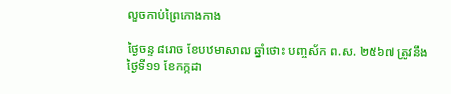លួចកាប់ព្រៃកោងកាង

ថ្ងៃចន្ទ ៨រោច ខែបឋមាសាឍ ឆ្នាំថោះ បញ្ចស័ក ព.ស. ២៥៦៧ ត្រូវនឹងថ្ងៃទី១១ ខែកក្កដា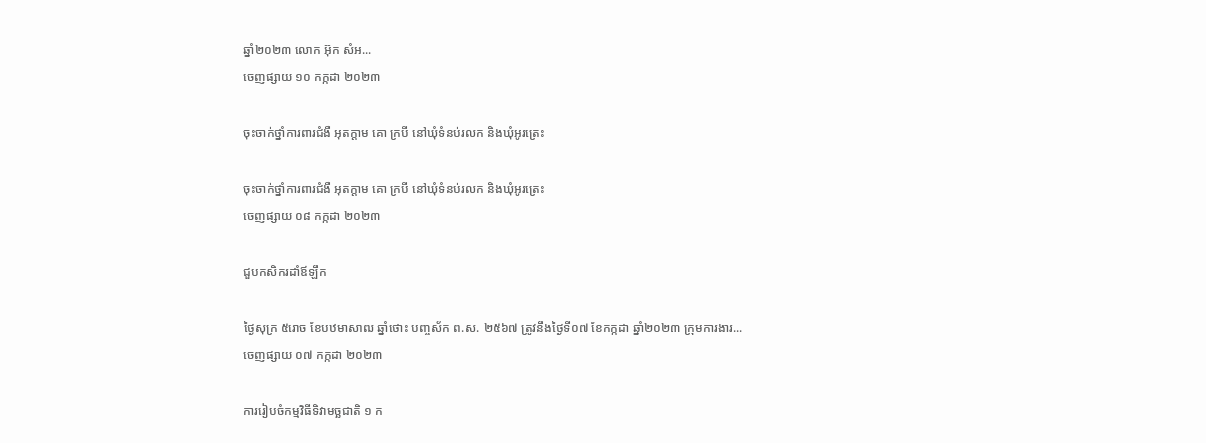ឆ្នាំ២០២៣ លោក អ៊ុក សំអ...
ចេញផ្សាយ ១០ កក្កដា ២០២៣

ចុះចាក់ថ្នាំការពារជំងឺ អុតក្តាម គោ ក្របី នៅឃុំទំនប់រលក និងឃុំអូរត្រេះ

ចុះចាក់ថ្នាំការពារជំងឺ អុតក្តាម គោ ក្របី នៅឃុំទំនប់រលក និងឃុំអូរត្រេះ
ចេញផ្សាយ ០៨ កក្កដា ២០២៣

ជួបកសិករដាំឪឡឹក

ថ្ងៃសុក្រ ៥រោច ខែបឋមាសាឍ ឆ្នាំថោះ បញ្ចស័ក ព.ស. ២៥៦៧ ត្រូវនឹងថ្ងៃទី០៧ ខែកក្កដា ឆ្នាំ២០២៣ ក្រុមការងារ...
ចេញផ្សាយ ០៧ កក្កដា ២០២៣

ការរៀបចំកម្មវិធីទិវាមច្ឆជាតិ ១ ក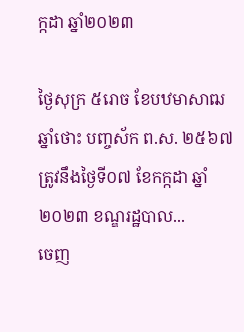ក្កដា ឆ្នាំ២០២៣

ថ្ងៃសុក្រ ៥រោច ខែបឋមាសាឍ ឆ្នាំថោះ បញ្ចស័ក ព.ស. ២៥៦៧ ត្រូវនឹងថ្ងៃទី០៧ ខែកក្កដា ឆ្នាំ២០២៣ ខណ្ឌរដ្ឋបាល...
ចេញ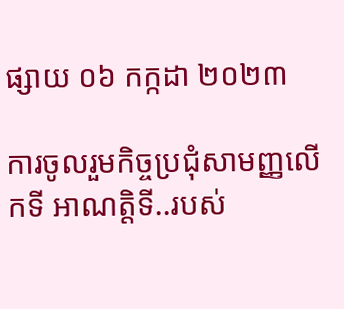ផ្សាយ ០៦ កក្កដា ២០២៣

ការចូលរួមកិច្ចប្រជុំសាមញ្ញលើកទី អាណត្តិទី..របស់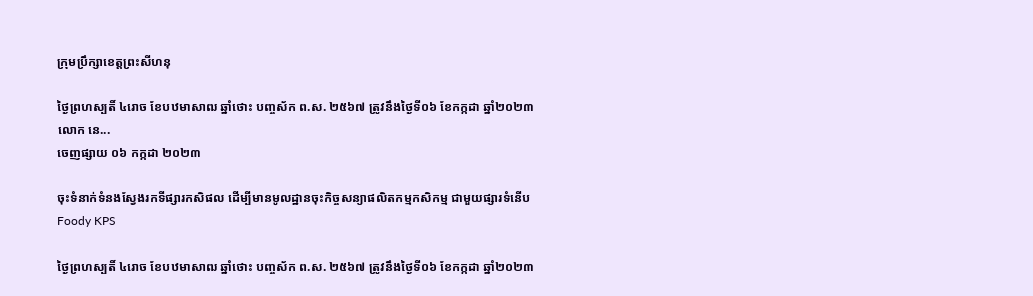ក្រុមប្រឹក្សាខេត្តព្រះសីហនុ

ថ្ងៃព្រហស្បតិ៍ ៤រោច ខែបឋមាសាឍ ឆ្នាំថោះ បញ្ចស័ក ព.ស. ២៥៦៧ ត្រូវនឹងថ្ងៃទី០៦ ខែកក្កដា ឆ្នាំ២០២៣ លោក នេ...
ចេញផ្សាយ ០៦ កក្កដា ២០២៣

ចុះទំនាក់ទំនងស្វែងរកទីផ្សារកសិផល ដើម្បីមានមូលដ្ឋានចុះកិច្ចសន្យាផលិតកម្មកសិកម្ម ជាមួយផ្សារទំនើប Foody KPS

ថ្ងៃព្រហស្បតិ៍ ៤រោច ខែបឋមាសាឍ ឆ្នាំថោះ បញ្ចស័ក ព.ស. ២៥៦៧ ត្រូវនឹងថ្ងៃទី០៦ ខែកក្កដា ឆ្នាំ២០២៣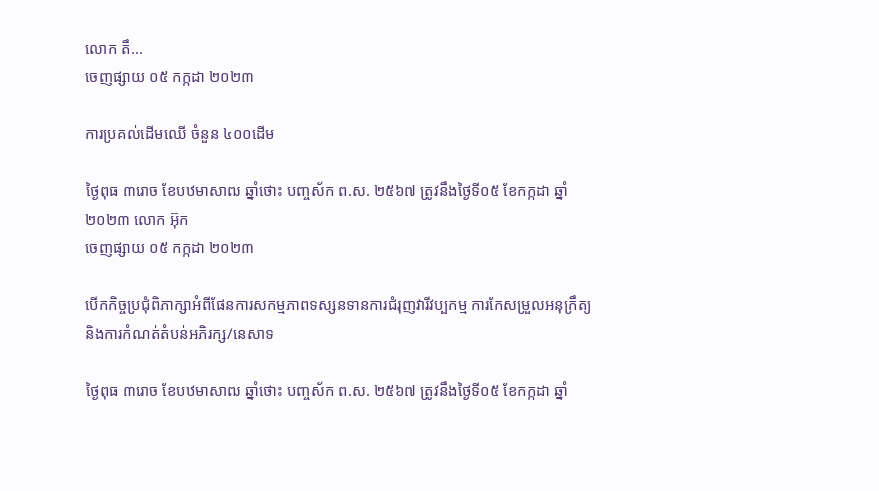លោក តឹ...
ចេញផ្សាយ ០៥ កក្កដា ២០២៣

ការប្រគល់ដើមឈើ ចំនួន ៤០០ដើម

ថ្ងៃពុធ ៣រោច ខែបឋមាសាឍ ឆ្នាំថោះ បញ្ចស័ក ព.ស. ២៥៦៧ ត្រូវនឹងថ្ងៃទី០៥ ខែកក្កដា ឆ្នាំ២០២៣ លោក អ៊ុក
ចេញផ្សាយ ០៥ កក្កដា ២០២៣

បើកកិច្ចប្រជុំពិភាក្សាអំពីផែនការសកម្មភាពទស្សនទានការជំរុញវារីវប្បកម្ម ការកែសម្រួលអនុក្រឹត្យ និងការកំណត់តំបន់អភិរក្ស/នេសាទ

ថ្ងៃពុធ ៣រោច ខែបឋមាសាឍ ឆ្នាំថោះ បញ្ចស័ក ព.ស. ២៥៦៧ ត្រូវនឹងថ្ងៃទី០៥ ខែកក្កដា ឆ្នាំ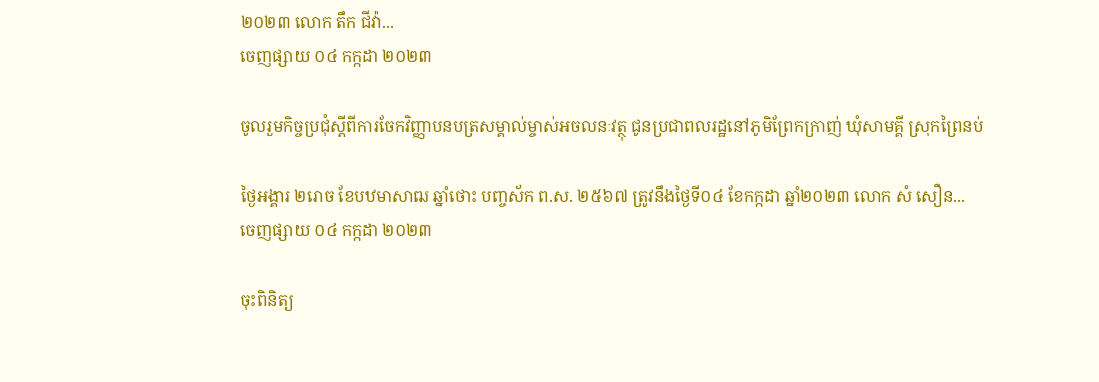២០២៣ លោក តឹក ជីវ៉ា...
ចេញផ្សាយ ០៤ កក្កដា ២០២៣

ចូលរួមកិច្ចប្រជុំស្តីពីការចែកវិញ្ញាបនបត្រសម្គាល់ម្ចាស់អចលនៈវត្ថុ ជូនប្រជាពលរដ្ឋនៅភូមិព្រែកក្រាញ់ ឃុំសាមគ្គី ស្រុកព្រៃនប់

ថ្ងៃអង្គារ ២រោច ខែបឋមាសាឍ ឆ្នាំថោះ បញ្ចស័ក ព.ស. ២៥៦៧ ត្រូវនឹងថ្ងៃទី០៤ ខែកក្កដា ឆ្នាំ២០២៣ លោក សំ សឿន...
ចេញផ្សាយ ០៤ កក្កដា ២០២៣

ចុះពិនិត្យ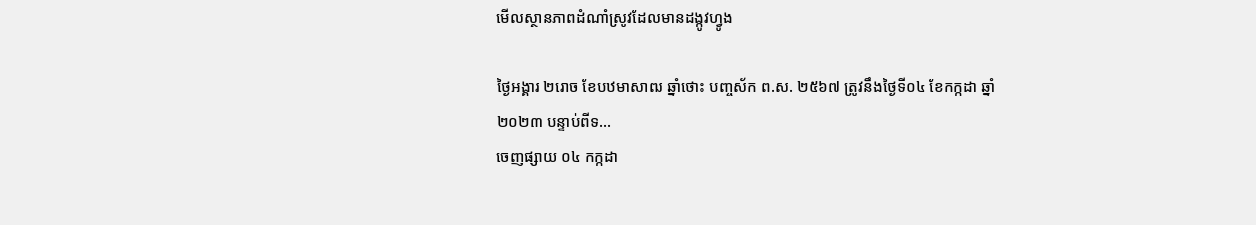មើលស្ថានភាពដំណាំស្រូវដែលមានដង្កូវហ្វូង

ថ្ងៃអង្គារ ២រោច ខែបឋមាសាឍ ឆ្នាំថោះ បញ្ចស័ក ព.ស. ២៥៦៧ ត្រូវនឹងថ្ងៃទី០៤ ខែកក្កដា ឆ្នាំ២០២៣ បន្ទាប់ពីទ...
ចេញផ្សាយ ០៤ កក្កដា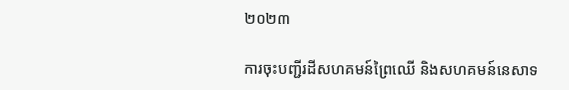២០២៣

ការចុះបញ្ជីរដីសហគមន៍ព្រៃឈើ និងសហគមន៍នេសាទ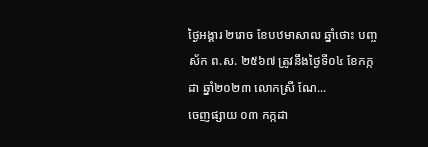ថ្ងៃអង្គារ ២រោច ខែបឋមាសាឍ ឆ្នាំថោះ បញ្ចស័ក ព.ស. ២៥៦៧ ត្រូវនឹងថ្ងៃទី០៤ ខែកក្កដា ឆ្នាំ២០២៣ លោកស្រី ណែ...
ចេញផ្សាយ ០៣ កក្កដា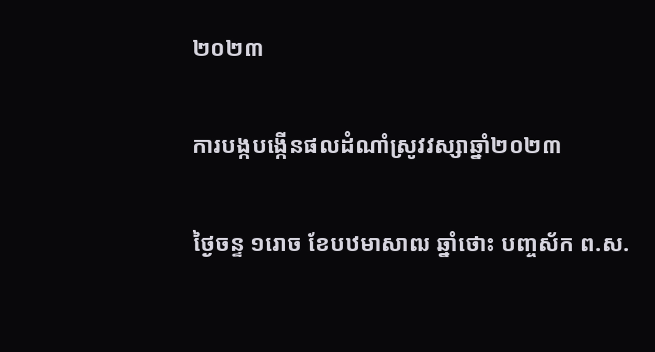២០២៣

ការបង្កបង្កើនផលដំណាំស្រូវវស្សាឆ្នាំ២០២៣

ថ្ងៃចន្ទ ១រោច ខែបឋមាសាឍ ឆ្នាំថោះ បញ្ចស័ក ព.ស.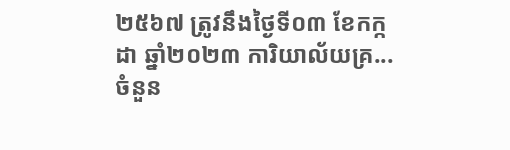២៥៦៧ ត្រូវនឹងថ្ងៃទី០៣ ខែកក្កដា ឆ្នាំ២០២៣ ការិយាល័យគ្រ...
ចំនួន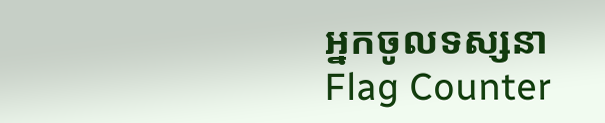អ្នកចូលទស្សនា
Flag Counter